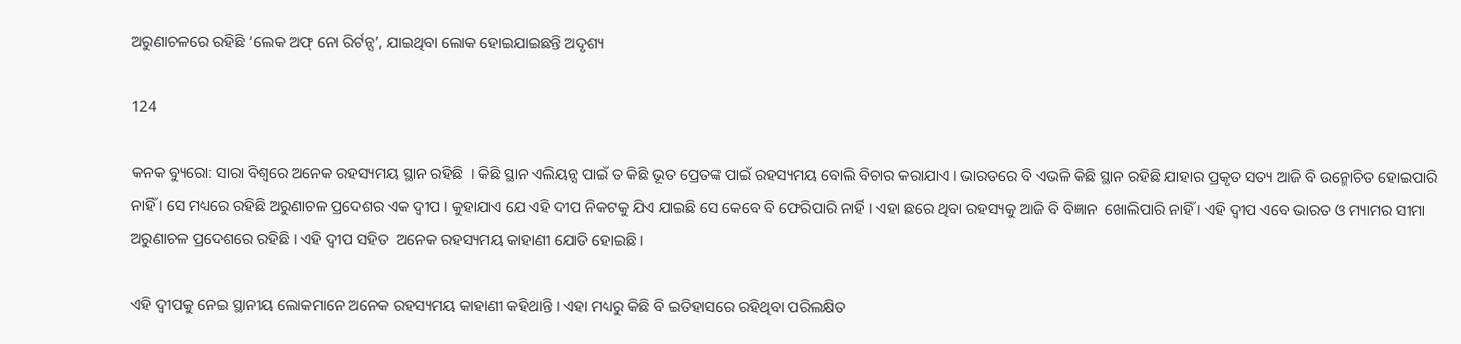ଅରୁଣାଚଳରେ ରହିଛି ‘ଲେକ ଅଫ୍ ନୋ ରିର୍ଟନ୍ସ’, ଯାଇଥିବା ଲୋକ ହୋଇଯାଇଛନ୍ତି ଅଦୃଶ୍ୟ

124

କନକ ବ୍ୟୁରୋ: ସାରା ବିଶ୍ୱରେ ଅନେକ ରହସ୍ୟମୟ ସ୍ଥାନ ରହିଛି  । କିଛି ସ୍ଥାନ ଏଲିୟନ୍ସ ପାଇଁ ତ କିଛି ଭୂତ ପ୍ରେତଙ୍କ ପାଇଁ ରହସ୍ୟମୟ ବୋଲି ବିଚାର କରାଯାଏ । ଭାରତରେ ବି ଏଭଳି କିଛି ସ୍ଥାନ ରହିଛି ଯାହାର ପ୍ରକୃତ ସତ୍ୟ ଆଜି ବି ଉନ୍ମୋଚିତ ହୋଇପାରି ନାହିଁ । ସେ ମଧ୍ୟରେ ରହିଛି ଅରୁଣାଚଳ ପ୍ରଦେଶର ଏକ ଦ୍ୱୀପ । କୁହାଯାଏ ଯେ ଏହି ଦୀପ ନିକଟକୁ ଯିଏ ଯାଇଛି ସେ କେବେ ବି ଫେରିପାରି ନାର୍ହି । ଏହା ଛରେ ଥିବା ରହସ୍ୟକୁ ଆଜି ବି ବିଜ୍ଞାନ  ଖୋଲିପାରି ନାହିଁ । ଏହି ଦ୍ୱୀପ ଏବେ ଭାରତ ଓ ମ୍ୟାମର ସୀମା ଅରୁଣାଚଳ ପ୍ରଦେଶରେ ରହିଛି । ଏହି ଦ୍ୱୀପ ସହିତ  ଅନେକ ରହସ୍ୟମୟ କାହାଣୀ ଯୋଡି ହୋଇଛି ।

ଏହି ଦ୍ୱୀପକୁ ନେଇ ସ୍ଥାନୀୟ ଲୋକମାନେ ଅନେକ ରହସ୍ୟମୟ କାହାଣୀ କହିଥାନ୍ତି । ଏହା ମଧ୍ୟରୁ କିଛି ବି ଇତିହାସରେ ରହିଥିବା ପରିଲକ୍ଷିତ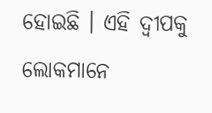ହୋଇଛି । ଏହି ଦ୍ୱୀପକୁ ଲୋକମାନେ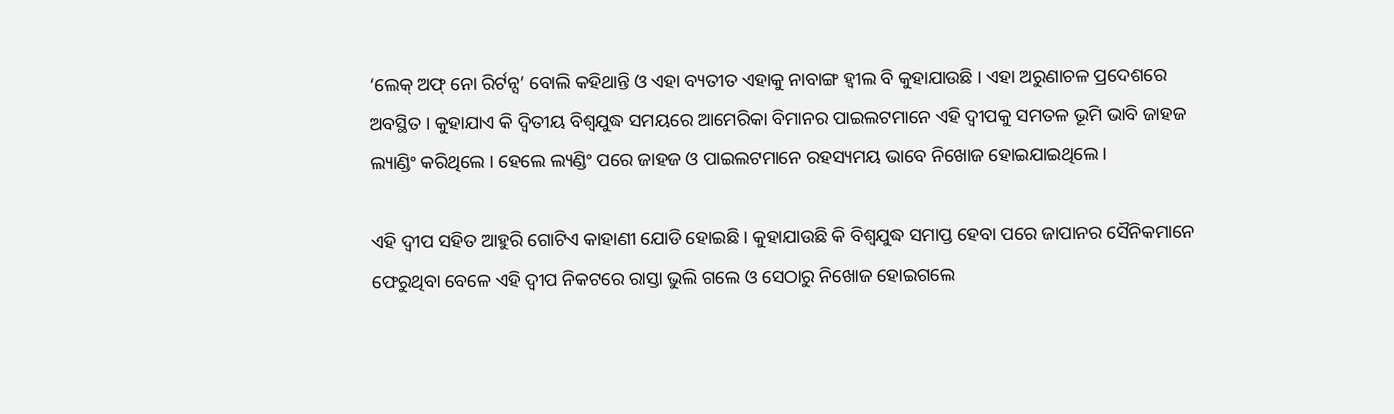‘ଲେକ୍ ଅଫ୍ ନୋ ରିର୍ଟନ୍ସ’ ବୋଲି କହିଥାନ୍ତି ଓ ଏହା ବ୍ୟତୀତ ଏହାକୁ ନାବାଙ୍ଗ ହ୍ୱୀଲ ବି କୁହାଯାଉଛି । ଏହା ଅରୁଣାଚଳ ପ୍ରଦେଶରେ ଅବସ୍ଥିତ । କୁହାଯାଏ କି ଦ୍ୱିତୀୟ ବିଶ୍ୱଯୁଦ୍ଧ ସମୟରେ ଆମେରିକା ବିମାନର ପାଇଲଟମାନେ ଏହି ଦ୍ୱୀପକୁ ସମତଳ ଭୂମି ଭାବି ଜାହଜ ଲ୍ୟାଣ୍ଡିଂ କରିଥିଲେ । ହେଲେ ଲ୍ୟଣ୍ଡିଂ ପରେ ଜାହଜ ଓ ପାଇଲଟମାନେ ରହସ୍ୟମୟ ଭାବେ ନିଖୋଜ ହୋଇଯାଇଥିଲେ ।

ଏହି ଦ୍ୱୀପ ସହିତ ଆହୁରି ଗୋଟିଏ କାହାଣୀ ଯୋଡି ହୋଇଛି । କୁହାଯାଉଛି କି ବିଶ୍ୱଯୁଦ୍ଧ ସମାପ୍ତ ହେବା ପରେ ଜାପାନର ସୈନିକମାନେ ଫେରୁଥିବା ବେଳେ ଏହି ଦ୍ୱୀପ ନିକଟରେ ରାସ୍ତା ଭୁଲି ଗଲେ ଓ ସେଠାରୁ ନିଖୋଜ ହୋଇଗଲେ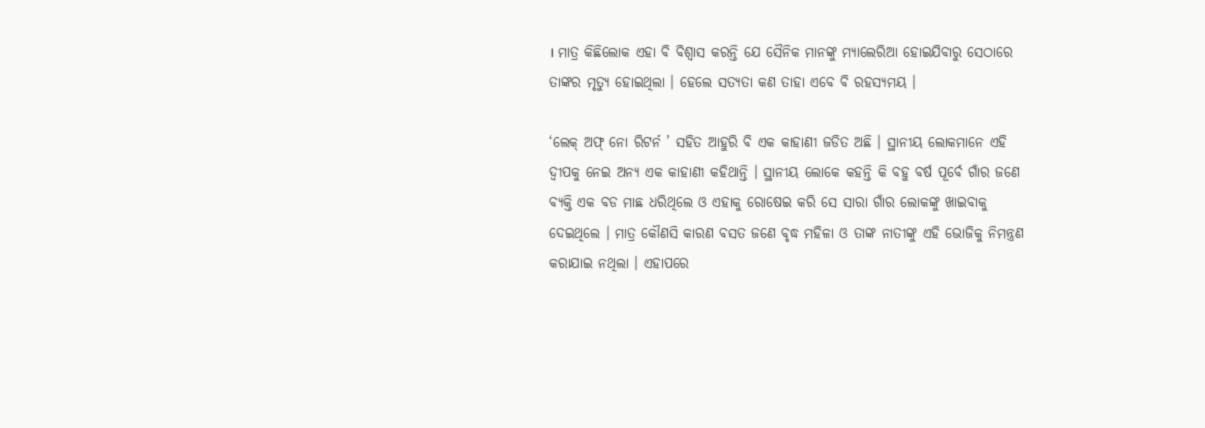। ମାତ୍ର କିଛିଲୋକ ଏହା ବି ବିଶ୍ୱାସ କରନ୍ତି ଯେ ସୈନିକ ମାନଙ୍କୁ ମ୍ୟାଲେରିଆ ହୋଇଯିବାରୁ ସେଠାରେ ତାଙ୍କର ମୃତ୍ୟୁ ହୋଇଥିଲା । ହେଲେ ସତ୍ୟତା କଣ ତାହା ଏବେ ବି ରହସ୍ୟମୟ ।

‘ଲେକ୍ ଅଫ୍ ନୋ ରିଟର୍ନ ’ ସହିତ ଆହୁରି ବି ଏକ କାହାଣୀ ଜଡିତ ଅଛି । ସ୍ଥାନୀୟ ଲୋକମାନେ ଏହି ଦ୍ୱୀପକୁ ନେଇ ଅନ୍ୟ ଏକ କାହାଣୀ କହିଥାନ୍ତି । ସ୍ଥାନୀୟ ଲୋକେ କହନ୍ତି କି ବହୁ ବର୍ଷ ପୂର୍ବେ ଗାଁର ଜଣେ ବ୍ୟକ୍ତି ଏକ ବଡ ମାଛ ଧରିଥିଲେ ଓ ଏହାକୁ ରୋଷେଇ କରି ସେ ସାରା ଗାଁର ଲୋକଙ୍କୁ ଖାଇବାକୁ ଦେଇଥିଲେ । ମାତ୍ର କୌଣସି କାରଣ ବସତ ଜଣେ ବୃଦ୍ଧ ମହିଳା ଓ ତାଙ୍କ ନାତୀଙ୍କୁ ଏହି ଭୋଜିକୁ ନିମନ୍ତ୍ରଣ କରାଯାଇ ନଥିଲା । ଏହାପରେ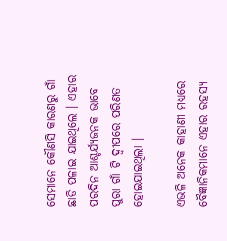ସେମାନେ କୌଣସି କାରଣରୁ ଗାଁ ଛାଡି ପଳାଇ ଯାଇଥିଲେ । ଏହାର ପରଦିନ ଆଶ୍ଚର୍ଯ୍ୟଜନକ ଭାବେ ପୁରା ଗାଁ ଟି ଦ୍ୱୀପରେ ପରିଣତ ହୋଇଯାଇଥିଲା ।

ଏଭଳି ଅନେକ କାହାଣୀ ମଧ୍ୟରେ ବୈଜ୍ଞାନିକମାନେ ଏହାର ରହସ୍ୟ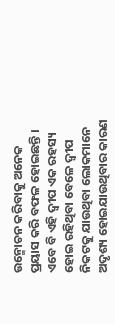ଉନ୍ମୋଚନ କରିବାକୁ ଅନେକ ପ୍ରୟାସ କରି ବଫଳ ହୋଇଛନ୍ତି । ଏବେ ବି ଏହି ଦ୍ୱୀପ ଏକ ରହସ୍ୟ ହୋଇ ରହିଥିବା ବେଳେ ଦ୍ୱୀପ ନିକଟକୁ ଯାଉଥିବା ଲୋକମାନେ ଅଦୃଶ୍ୟ ହୋଇଯାଉଥିବାର କାରଣ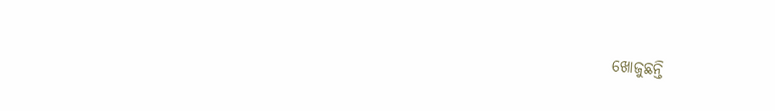ଖୋଜୁଛନ୍ତି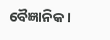ବୈଜ୍ଞାନିକ ।